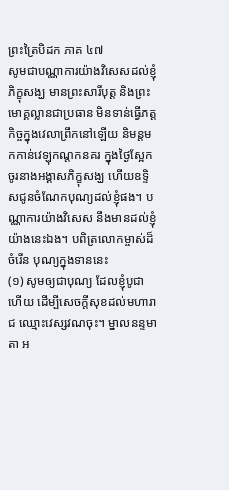ព្រះត្រៃបិដក ភាគ ៤៧
សូមជាបណ្ណាការយ៉ាងវិសេសដល់ខ្ញុំ ភិក្ខុសង្ឃ មានព្រះសារីបុត្ត និងព្រះមោគ្គល្លានជាប្រធាន មិនទាន់ធ្វើភត្តកិច្ចក្នុងវេលាព្រឹកនៅឡើយ និមន្តមកកាន់វេឡុកណ្តកនគរ ក្នុងថ្ងៃស្អែក ចូរនាងអង្គាសភិក្ខុសង្ឃ ហើយឧទ្ទិសជូនចំណែកបុណ្យដល់ខ្ញុំផង។ បណ្ណាការយ៉ាងវិសេស នឹងមានដល់ខ្ញុំយ៉ាងនេះឯង។ បពិត្រលោកម្ចាស់ដ៏ចំរើន បុណ្យក្នុងទាននេះ
(១) សូមឲ្យជាបុណ្យ ដែលខ្ញុំបូជាហើយ ដើម្បីសេចក្តីសុខដល់មហារាជ ឈ្មោះវេស្សវណចុះ។ ម្នាលនន្ទមាតា អ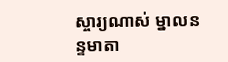ស្ចារ្យណាស់ ម្នាលនន្ទមាតា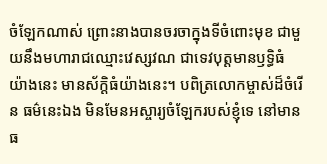ចំឡែកណាស់ ព្រោះនាងបានចរចាក្នុងទីចំពោះមុខ ជាមួយនឹងមហារាជឈ្មោះវេស្សវណ ជាទេវបុត្តមានឫទ្ធិធំយ៉ាងនេះ មានស័ក្តិធំយ៉ាងនេះ។ បពិត្រលោកម្ចាស់ដ៏ចំរើន ធម៌នេះឯង មិនមែនអស្ចារ្យចំឡែករបស់ខ្ញុំទេ នៅមានធ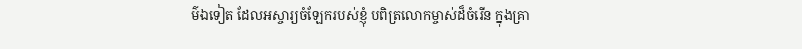ម៌ឯទៀត ដែលអស្ចារ្យចំឡែករបស់ខ្ញុំ បពិត្រលោកម្ចាស់ដ៏ចំរើន ក្នុងគ្រា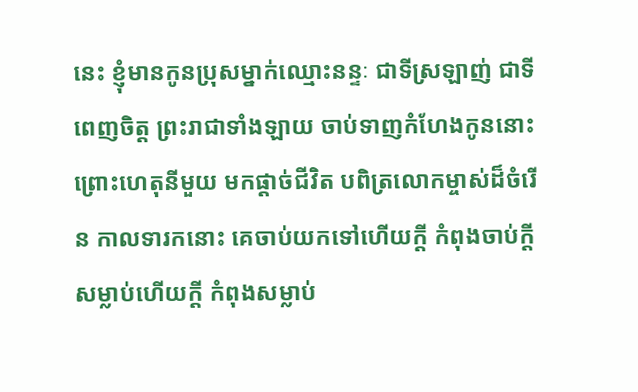នេះ ខ្ញុំមានកូនប្រុសម្នាក់ឈ្មោះនន្ទៈ ជាទីស្រឡាញ់ ជាទីពេញចិត្ត ព្រះរាជាទាំងឡាយ ចាប់ទាញកំហែងកូននោះ ព្រោះហេតុនីមួយ មកផ្តាច់ជីវិត បពិត្រលោកម្ចាស់ដ៏ចំរើន កាលទារកនោះ គេចាប់យកទៅហើយក្តី កំពុងចាប់ក្តី សម្លាប់ហើយក្តី កំពុងសម្លាប់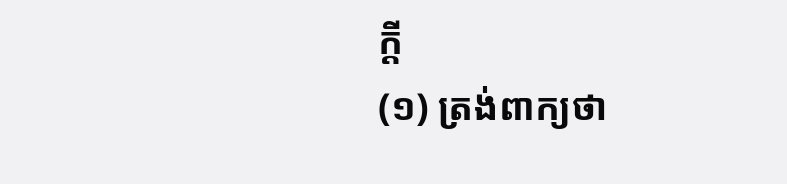ក្តី
(១) ត្រង់ពាក្យថា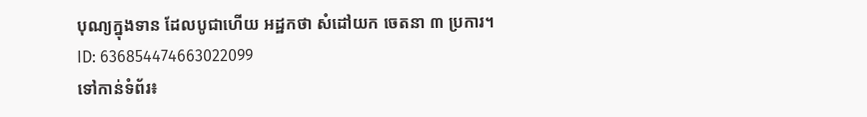បុណ្យក្នុងទាន ដែលបូជាហើយ អដ្ឋកថា សំដៅយក ចេតនា ៣ ប្រការ។
ID: 636854474663022099
ទៅកាន់ទំព័រ៖